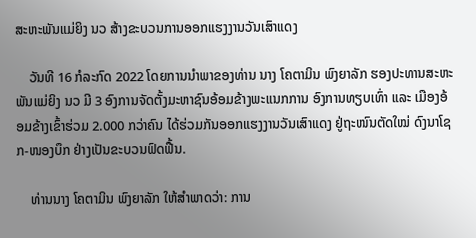ສະຫະພັນແມ່ຍິງ ນວ ສ້າງຂະບວນການອອກແຮງງານວັນເສົາແດງ

    ວັນທີ 16 ກໍລະກົດ 2022 ໂດຍການນໍາພາຂອງທ່ານ ນາງ ໂຄຕາມິນ ພົງຍາລັກ ຮອງປະທານສະຫະພັນແມ່ຍິງ ນວ ມີ 3 ອົງການຈັດຕັ້ງມະຫາຊົນອ້ອມຂ້າງພະແນກການ ອົງການທຽບເທົ່າ ແລະ ເມືອງອ້ອມຂ້າງເຂົ້າຮ່ວມ 2.000 ກວ່າຄົນ ໄດ້ຮ່ວມກັນອອກແຮງງານວັນເສົາແດງ ຢູ່ຖະໜົນຕັດໃໝ່ ດົງນາໂຊກ-ໜອງບຶກ ຢ່າງເປັນຂະບວນຟົດຟື້ນ.

    ທ່ານນາງ ໂຄຕາມິນ ພົງຍາລັກ ໃຫ້ສໍາພາດວ່າ: ການ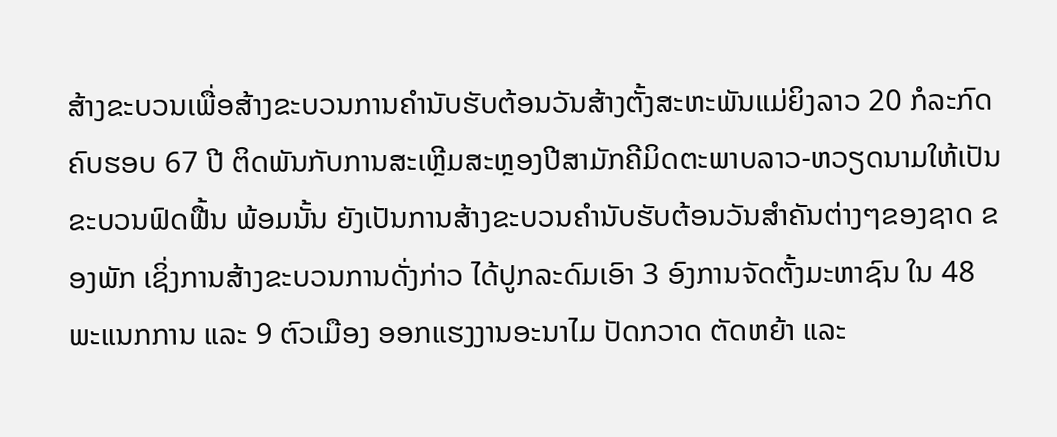ສ້າງຂະບວນເພື່ອສ້າງຂະບວນການຄໍານັບຮັບຕ້ອນວັນສ້າງຕັ້ງສະຫະພັນແມ່ຍິງລາວ 20 ກໍລະກົດ ຄົບຮອບ 67 ປີ ຕິດພັນກັບການສະເຫຼີມສະຫຼອງປີສາມັກຄີມິດຕະພາບລາວ-ຫວຽດນາມໃຫ້ເປັນຂະບວນຟົດຟື້ນ ພ້ອມນັ້ນ ຍັງເປັນການສ້າງຂະບວນຄໍານັບຮັບຕ້ອນວັນສໍາຄັນຕ່າງໆຂອງຊາດ ຂອງພັກ ເຊິ່ງການສ້າງຂະບວນການດັ່ງກ່າວ ໄດ້ປູກລະດົມເອົາ 3 ອົງການຈັດຕັ້ງມະຫາຊົນ ໃນ 48 ພະແນກການ ແລະ 9 ຕົວເມືອງ ອອກແຮງງານອະນາໄມ ປັດກວາດ ຕັດຫຍ້າ ແລະ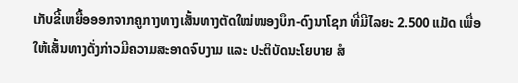ເກັບຂີ້ເຫຍື້ອອອກຈາກຄູກາງທາງເສັ້ນທາງຕັດໃໝ່ໜອງບຶກ-ດົງນາໂຊກ ທີ່ມີໄລຍະ 2.500 ແມັດ ເພື່ອໃຫ້ເສັ້ນທາງດັ່ງກ່າວມີຄວາມສະອາດຈົບງາມ ແລະ ປະຕິບັດນະໂຍບາຍ ສໍ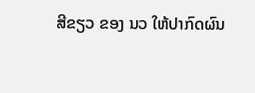ສີຂຽວ ຂອງ ນວ ໃຫ້ປາກົດຜົນ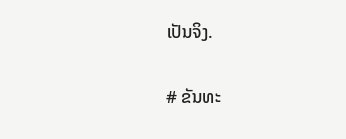ເປັນຈິງ.

# ຂັນທະ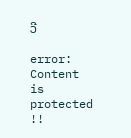ວີ

error: Content is protected !!